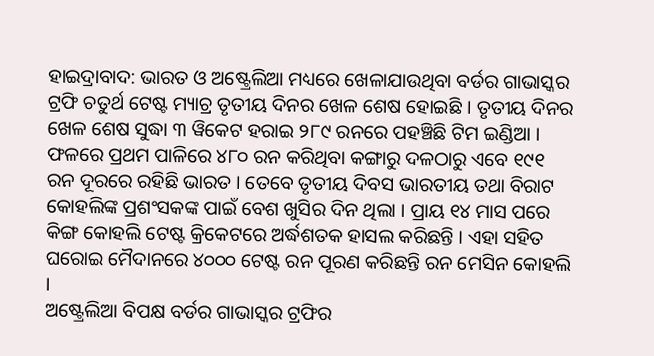ହାଇଦ୍ରାବାଦ: ଭାରତ ଓ ଅଷ୍ଟ୍ରେଲିଆ ମଧ୍ୟରେ ଖେଳାଯାଉଥିବା ବର୍ଡର ଗାଭାସ୍କର ଟ୍ରଫି ଚତୁର୍ଥ ଟେଷ୍ଟ ମ୍ୟାଚ୍ର ତୃତୀୟ ଦିନର ଖେଳ ଶେଷ ହୋଇଛି । ତୃତୀୟ ଦିନର ଖେଳ ଶେଷ ସୁଦ୍ଧା ୩ ୱିକେଟ ହରାଇ ୨୮୯ ରନରେ ପହଞ୍ଚିଛି ଟିମ ଇଣ୍ଡିଆ । ଫଳରେ ପ୍ରଥମ ପାଳିରେ ୪୮୦ ରନ କରିଥିବା କଙ୍ଗାରୁ ଦଳଠାରୁ ଏବେ ୧୯୧ ରନ ଦୂରରେ ରହିଛି ଭାରତ । ତେବେ ତୃତୀୟ ଦିବସ ଭାରତୀୟ ତଥା ବିରାଟ କୋହଲିଙ୍କ ପ୍ରଶଂସକଙ୍କ ପାଇଁ ବେଶ ଖୁସିର ଦିନ ଥିଲା । ପ୍ରାୟ ୧୪ ମାସ ପରେ କିଙ୍ଗ କୋହଲି ଟେଷ୍ଟ କ୍ରିକେଟରେ ଅର୍ଦ୍ଧଶତକ ହାସଲ କରିଛନ୍ତି । ଏହା ସହିତ ଘରୋଇ ମୈଦାନରେ ୪୦୦୦ ଟେଷ୍ଟ ରନ ପୂରଣ କରିଛନ୍ତି ରନ ମେସିନ କୋହଲି ।
ଅଷ୍ଟ୍ରେଲିଆ ବିପକ୍ଷ ବର୍ଡର ଗାଭାସ୍କର ଟ୍ରଫିର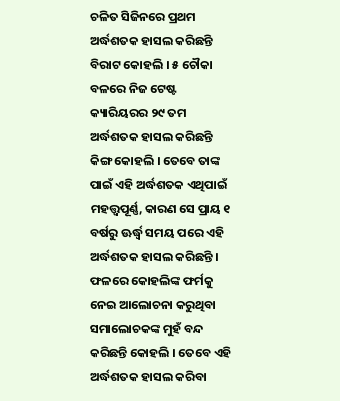ଚଳିତ ସିଜିନରେ ପ୍ରଥମ ଅର୍ଦ୍ଧଶତକ ହାସଲ କରିଛନ୍ତି ବିରାଟ କୋହଲି । ୫ ଚୌକା ବଳରେ ନିଜ ଟେଷ୍ଟ କ୍ୟାରିୟରର ୨୯ ତମ ଅର୍ଦ୍ଧଶତକ ହାସଲ କରିଛନ୍ତି କିଙ୍ଗ କୋହଲି । ତେବେ ତାଙ୍କ ପାଇଁ ଏହି ଅର୍ଦ୍ଧଶତକ ଏଥିପାଇଁ ମହତ୍ତ୍ବପୂର୍ଣ୍ଣ, କାରଣ ସେ ପ୍ରାୟ ୧ ବର୍ଷରୁ ଊର୍ଦ୍ଧ୍ବ ସମୟ ପରେ ଏହି ଅର୍ଦ୍ଧଶତକ ହାସଲ କରିଛନ୍ତି । ଫଳରେ କୋହଲିଙ୍କ ଫର୍ମକୁ ନେଇ ଆଲୋଚନା କରୁଥିବା ସମାଲୋଚକଙ୍କ ମୁହଁ ବନ୍ଦ କରିଛନ୍ତି କୋହଲି । ତେବେ ଏହି ଅର୍ଦ୍ଧଶତକ ହାସଲ କରିବା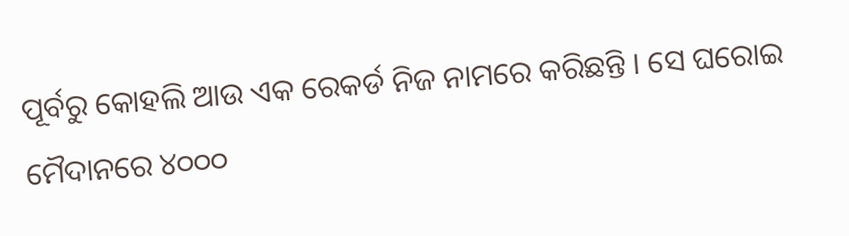ପୂର୍ବରୁ କୋହଲି ଆଉ ଏକ ରେକର୍ଡ ନିଜ ନାମରେ କରିଛନ୍ତି । ସେ ଘରୋଇ ମୈଦାନରେ ୪୦୦୦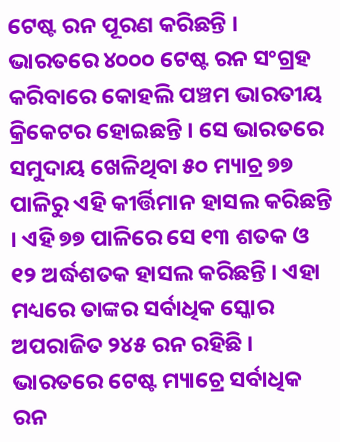ଟେଷ୍ଟ ରନ ପୂରଣ କରିଛନ୍ତି ।
ଭାରତରେ ୪୦୦୦ ଟେଷ୍ଟ ରନ ସଂଗ୍ରହ କରିବାରେ କୋହଲି ପଞ୍ଚମ ଭାରତୀୟ କ୍ରିକେଟର ହୋଇଛନ୍ତି । ସେ ଭାରତରେ ସମୁଦାୟ ଖେଳିଥିବା ୫୦ ମ୍ୟାଚ୍ର ୭୭ ପାଳିରୁ ଏହି କୀର୍ତ୍ତିମାନ ହାସଲ କରିଛନ୍ତି । ଏହି ୭୭ ପାଳିରେ ସେ ୧୩ ଶତକ ଓ ୧୨ ଅର୍ଦ୍ଧଶତକ ହାସଲ କରିଛନ୍ତି । ଏହା ମଧ୍ୟରେ ତାଙ୍କର ସର୍ବାଧିକ ସ୍କୋର ଅପରାଜିତ ୨୪୫ ରନ ରହିଛି । ଭାରତରେ ଟେଷ୍ଟ ମ୍ୟାଚ୍ରେ ସର୍ବାଧିକ ରନ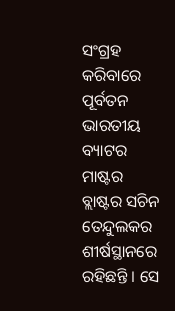ସଂଗ୍ରହ କରିବାରେ ପୂର୍ବତନ ଭାରତୀୟ ବ୍ୟାଟର ମାଷ୍ଟର ବ୍ଲାଷ୍ଟର ସଚିନ ତେନ୍ଦୁଲକର ଶୀର୍ଷସ୍ଥାନରେ ରହିଛନ୍ତି । ସେ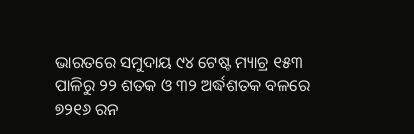ଭାରତରେ ସମୁଦାୟ ୯୪ ଟେଷ୍ଟ ମ୍ୟାଚ୍ର ୧୫୩ ପାଳିରୁ ୨୨ ଶତକ ଓ ୩୨ ଅର୍ଦ୍ଧଶତକ ବଳରେ ୭୨୧୬ ରନ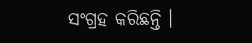ସଂଗ୍ରହ କରିଛନ୍ତି ।